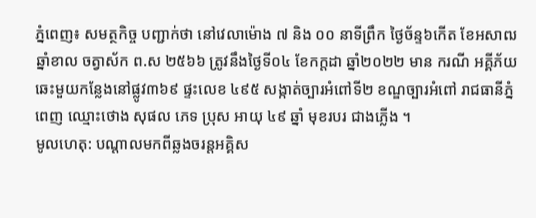ភ្នំពេញ៖ សមត្ថកិច្ច បញ្ជាក់ថា នៅវេលាម៉ោង ៧ និង ០០ នាទីព្រឹក ថ្ងៃច័ន្ទ៦កើត ខែអសាឍ ឆ្នាំខាល ចត្វាស័ក ព.ស ២៥៦៦ ត្រូវនឹងថ្ងៃទី០៤ ខែកក្តដា ឆ្នាំ២០២២ មាន ករណី អគ្គីភ័យ ឆេះមួយកន្លែងនៅផ្លូវ៣៦៩ ផ្ទះលេខ ៤៩៥ សង្កាត់ច្បារអំពៅទី២ ខណ្ឌច្បារអំពៅ រាជធានីភ្នំពេញ ឈ្មោះថោង សុផល ភេទ ប្រុស អាយុ ៤៩ ឆ្នាំ មុខរបរ ជាងភ្លើង ។
មូលហេតុ: បណ្តាលមកពីឆ្លងចរន្តអគ្គិស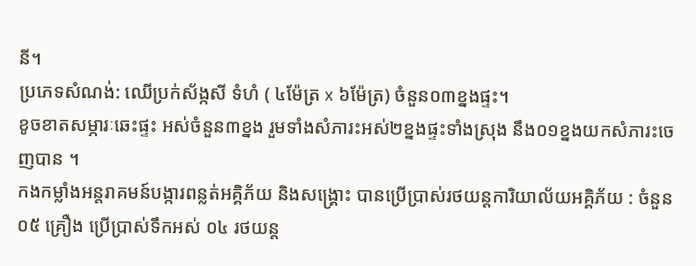នី។
ប្រភេទសំណង់: ឈើប្រក់ស័ង្កសី ទំហំ ( ៤ម៉ែត្រ x ៦ម៉ែត្រ) ចំនួន០៣ខ្នងផ្ទះ។
ខូចខាតសម្ភារៈឆេះផ្ទះ អស់ចំនួន៣ខ្នង រួមទាំងសំភារះអស់២ខ្នងផ្ទះទាំងស្រុង នឹង០១ខ្នងយកសំភារះចេញបាន ។
កងកម្លាំងអន្តរាគមន៍បង្ការពន្លត់អគ្គិភ័យ និងសង្គ្រោះ បានប្រើប្រាស់រថយន្តការិយាល័យអគ្គិភ័យ : ចំនួន ០៥ គ្រឿង ប្រេីប្រាស់ទឹកអស់ ០៤ រថយន្ត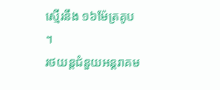ស្មើរនឹង ១៦ម៉ែត្រគូប ។
រថយន្តជំនួយអន្តរាគម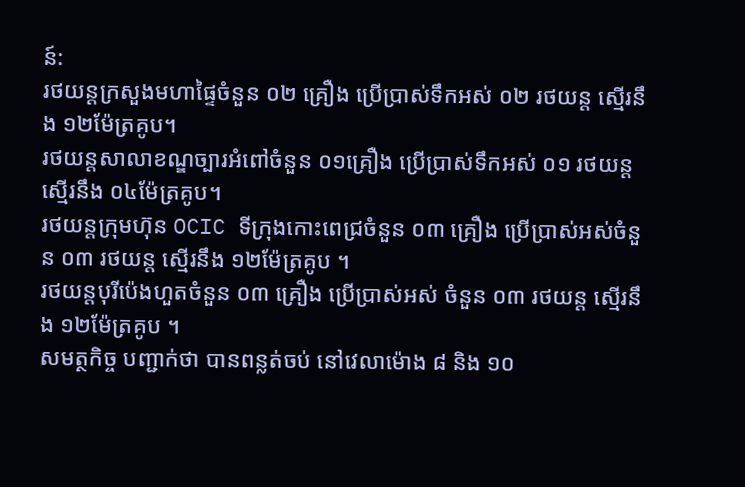ន៍:
រថយន្តក្រសួងមហាផ្ទៃចំនួន ០២ គ្រឿង ប្រេីប្រាស់ទឹកអស់ ០២ រថយន្ត ស្មើរនឹង ១២ម៉ែត្រគូប។
រថយន្តសាលាខណ្ឌច្បារអំពៅចំនួន ០១គ្រឿង ប្រេីប្រាស់ទឹកអស់ ០១ រថយន្ត ស្មើរនឹង ០៤ម៉ែត្រគូប។
រថយន្តក្រុមហ៊ុន OCIC ទីក្រុងកោះពេជ្រចំនួន ០៣ គ្រឿង ប្រើប្រាស់អស់ចំនួន ០៣ រថយន្ត ស្មើរនឹង ១២ម៉ែត្រគូប ។
រថយន្តបុរីប៉េងហួតចំនួន ០៣ គ្រឿង ប្រើប្រាស់អស់ ចំនួន ០៣ រថយន្ត ស្មើរនឹង ១២ម៉ែត្រគូប ។
សមត្ថកិច្ច បញ្ជាក់ថា បានពន្លត់ចប់ នៅវេលាម៉ោង ៨ និង ១០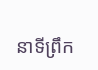នាទីព្រឹក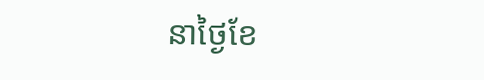នាថ្ងៃខែ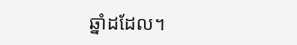ឆ្នាំដដែល។